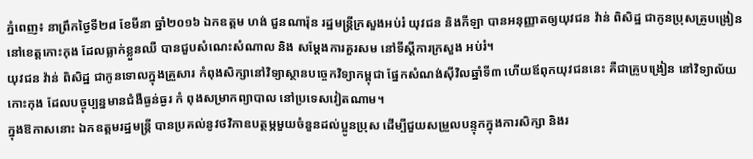ភ្នំពេញ៖ នាព្រឹកថ្ងៃទី២៨ ខែមីនា ឆ្នាំ២០១៦ ឯកឧត្តម ហង់ ជួនណារ៉ុន រដ្ឋមន្ត្រីក្រសួងអប់រំ យុវជន និងកីឡា បានអនុញ្ញាតឲ្យយុវជន វ៉ាន់ ពិសិដ្ឋ ជាកូនប្រុសគ្រូបង្រៀននៅខេត្តកោះកុង ដែលធ្លាក់ខ្លួនឈឺ បានជួបសំណេះសំណាល និង សម្តែងការគួរសម នៅទីស្ដីការក្រសួង អប់រំ។
យុវជន វ៉ាន់ ពិសិដ្ឋ ជាកូនទោលក្នុងគ្រួសារ កំពុងសិក្សានៅវិទ្យាស្ថានបច្ចេកវិទ្យាកម្ពុជា ផ្នែកសំណង់ស៊ីវិលឆ្នាំទី៣ ហើយឪពុកយុវជននេះ គឺជាគ្រូបង្រៀន នៅវិទ្យាល័យ កោះកុង ដែលបច្ចុប្បន្នមានជំងឺធ្ងន់ធ្ងរ កំ ពុងសម្រាកព្យាបាល នៅប្រទេសវៀតណាម។
ក្នុងឱកាសនោះ ឯកឧត្តមរដ្ឋមន្ត្រី បានប្រគល់នូវថវិកាឧបត្ថម្ភមួយចំនួនដល់ប្អូនប្រុស ដើម្បីជួយសម្រួលបន្ទុកក្នុងការសិក្សា និងរ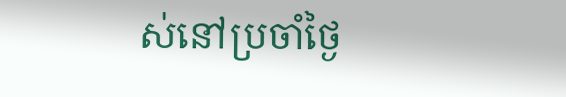ស់នៅប្រចាំថ្ងៃ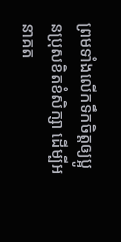ព្រមទាំងលើកទឹកចិត្តឲ្យប្អូនប្រុសខិតខំសិក្សា ដើម្បីអនាគត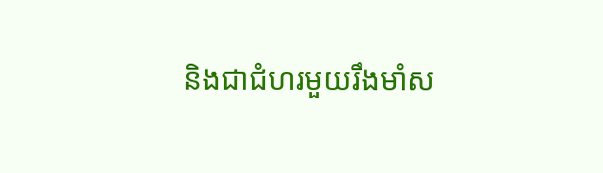និងជាជំហរមួយរឹងមាំស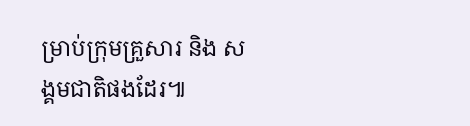ម្រាប់ក្រុមគ្រួសារ និង សង្គមជាតិផងដែរ៕